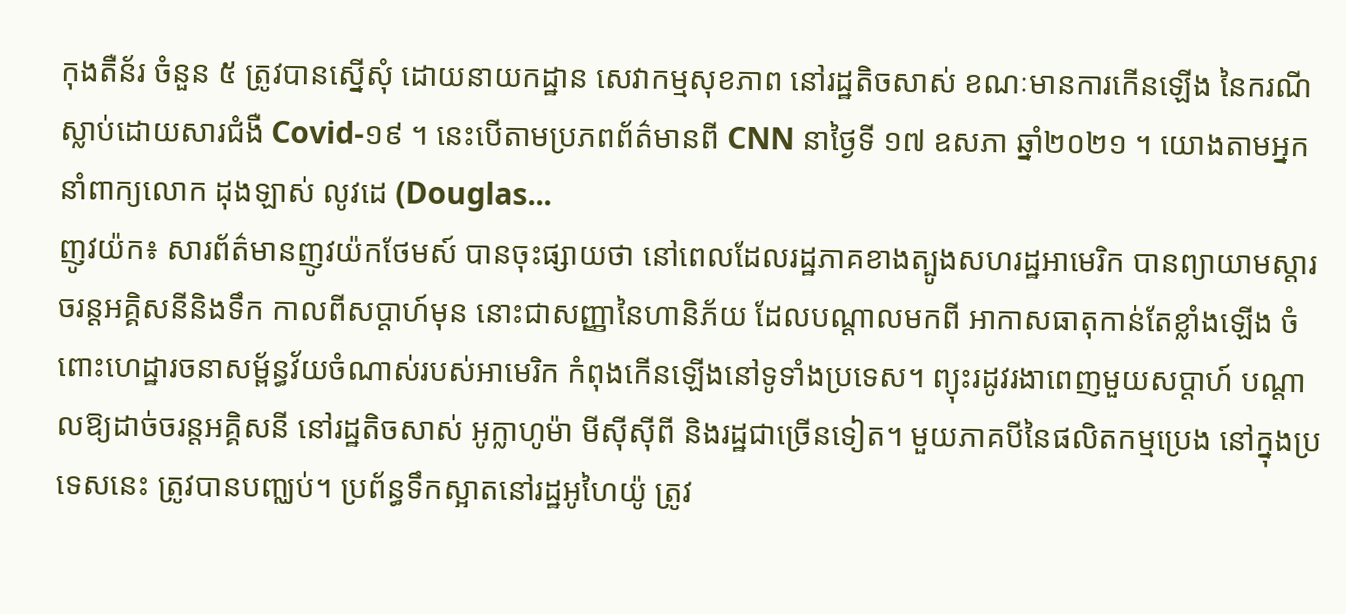កុងតឺន័រ ចំនួន ៥ ត្រូវបានស្នើសុំ ដោយនាយកដ្ឋាន សេវាកម្មសុខភាព នៅរដ្ឋតិចសាស់ ខណៈមានការកើនឡើង នៃករណីស្លាប់ដោយសារជំងឺ Covid-១៩ ។ នេះបើតាមប្រភពព័ត៌មានពី CNN នាថ្ងៃទី ១៧ ឧសភា ឆ្នាំ២០២១ ។ យោងតាមអ្នកនាំពាក្យលោក ដុងឡាស់ លូវដេ (Douglas...
ញូវយ៉ក៖ សារព័ត៌មានញូវយ៉កថែមស៍ បានចុះផ្សាយថា នៅពេលដែលរដ្ឋភាគខាងត្បូងសហរដ្ឋអាមេរិក បានព្យាយាមស្តារចរន្តអគ្គិសនីនិងទឹក កាលពីសប្តាហ៍មុន នោះជាសញ្ញានៃហានិភ័យ ដែលបណ្តាលមកពី អាកាសធាតុកាន់តែខ្លាំងឡើង ចំពោះហេដ្ឋារចនាសម្ព័ន្ធវ័យចំណាស់របស់អាមេរិក កំពុងកើនឡើងនៅទូទាំងប្រទេស។ ព្យុះរដូវរងាពេញមួយសប្តាហ៍ បណ្តាលឱ្យដាច់ចរន្តអគ្គិសនី នៅរដ្ឋតិចសាស់ អូក្លាហូម៉ា មីស៊ីស៊ីពី និងរដ្ឋជាច្រើនទៀត។ មួយភាគបីនៃផលិតកម្មប្រេង នៅក្នុងប្រទេសនេះ ត្រូវបានបញ្ឈប់។ ប្រព័ន្ធទឹកស្អាតនៅរដ្ឋអូហៃយ៉ូ ត្រូវ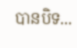បានបិទ...